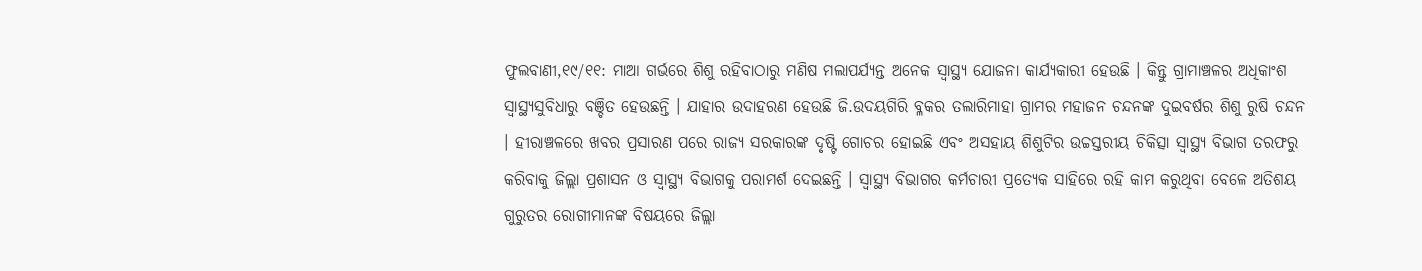ଫୁଲବାଣୀ,୧୯/୧୧: ମାଆ ଗର୍ଭରେ ଶିଶୁ ରହିବାଠାରୁ ମଣିଷ ମଲାପର୍ଯ୍ୟନ୍ତ ଅନେକ ସ୍ୱାସ୍ଥ୍ୟ ଯୋଜନା କାର୍ଯ୍ୟକାରୀ ହେଉଛି । କିନ୍ତୁ ଗ୍ରାମାଞ୍ଚଳର ଅଧିକାଂଶ ସ୍ୱାସ୍ଥ୍ୟସୁବିଧାରୁ ବଞ୍ଚିତ ହେଉଛନ୍ତି । ଯାହାର ଉଦାହରଣ ହେଉଛି ଜି.ଉଦୟଗିରି ବ୍ଳକର ତଲାରିମାହା ଗ୍ରାମର ମହାଜନ ଚନ୍ଦନଙ୍କ ଦୁଇବର୍ଷର ଶିଶୁ ରୁଷି ଚନ୍ଦନ । ହୀରାଞ୍ଚଳରେ ଖବର ପ୍ରସାରଣ ପରେ ରାଜ୍ୟ ସରକାରଙ୍କ ଦୃଷ୍ଟି ଗୋଚର ହୋଇଛି ଏବଂ ଅସହାୟ ଶିଶୁଟିର ଉଚ୍ଚସ୍ତରୀୟ ଚିକିତ୍ସା ସ୍ୱାସ୍ଥ୍ୟ ବିଭାଗ ତରଫରୁ କରିବାକୁ ଜିଲ୍ଲା ପ୍ରଶାସନ ଓ ସ୍ୱାସ୍ଥ୍ୟ ବିଭାଗକୁ ପରାମର୍ଶ ଦେଇଛନ୍ତି । ସ୍ୱାସ୍ଥ୍ୟ ବିଭାଗର କର୍ମଚାରୀ ପ୍ରତ୍ୟେକ ସାହିରେ ରହି କାମ କରୁଥିବା ବେଳେ ଅତିଶୟ ଗୁରୁତର ରୋଗୀମାନଙ୍କ ବିଷୟରେ ଜିଲ୍ଲା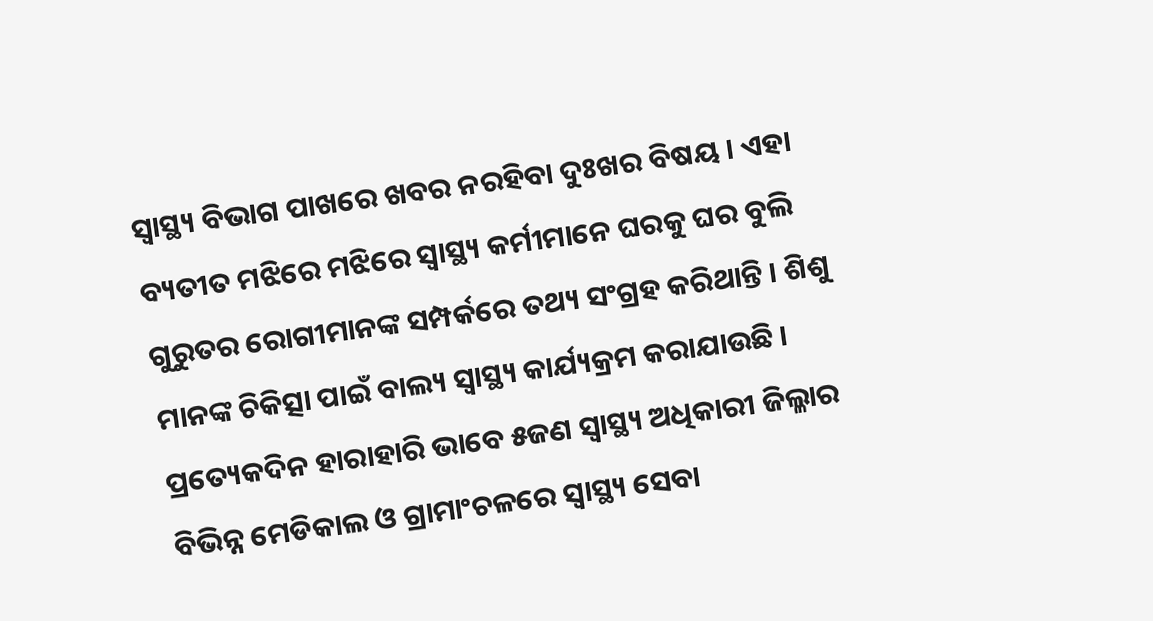ସ୍ୱାସ୍ଥ୍ୟ ବିଭାଗ ପାଖରେ ଖବର ନରହିବା ଦୁଃଖର ବିଷୟ । ଏହା ବ୍ୟତୀତ ମଝିରେ ମଝିରେ ସ୍ୱାସ୍ଥ୍ୟ କର୍ମୀମାନେ ଘରକୁ ଘର ବୁଲି ଗୁରୁତର ରୋଗୀମାନଙ୍କ ସମ୍ପର୍କରେ ତଥ୍ୟ ସଂଗ୍ରହ କରିଥାନ୍ତି । ଶିଶୁ ମାନଙ୍କ ଚିକିତ୍ସା ପାଇଁ ବାଲ୍ୟ ସ୍ୱାସ୍ଥ୍ୟ କାର୍ଯ୍ୟକ୍ରମ କରାଯାଉଛି । ପ୍ରତ୍ୟେକଦିନ ହାରାହାରି ଭାବେ ୫ଜଣ ସ୍ୱାସ୍ଥ୍ୟ ଅଧିକାରୀ ଜିଲ୍ଳାର ବିଭିନ୍ନ ମେଡିକାଲ ଓ ଗ୍ରାମାଂଚଳରେ ସ୍ୱାସ୍ଥ୍ୟ ସେବା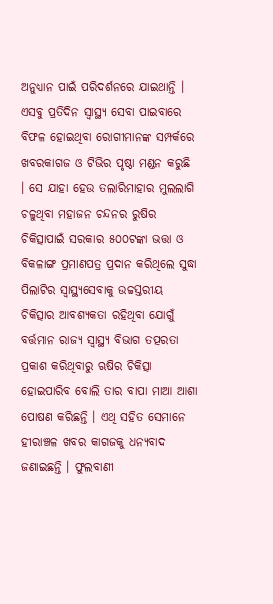ଅନୁଧ୍ୟାନ ପାଇଁ ପରିଦର୍ଶନରେ ଯାଇଥାନ୍ତି । ଏସବୁ ପ୍ରତିଦିନ ସ୍ୱାସ୍ଥ୍ୟ ସେବା ପାଇବାରେ ବିଫଳ ହୋଇଥିବା ରୋଗୀମାନଙ୍କ ସମ୍ପର୍କରେ ଖବରକାଗଜ ଓ ଟିଭିର ପୃଷ୍ଠା ମଣ୍ଡନ କରୁଛି । ସେ ଯାହା ହେଉ ତଲାରିମାହାର ମୁଲଲାଗି ଚଳୁଥିବା ମହାଜନ ଚନ୍ଦନର ରୁଷିର ଚିକିତ୍ସାପାଇଁ ସରକାର ୫୦୦ଟଙ୍କା ଭତ୍ତା ଓ ବିକଳାଙ୍ଗ ପ୍ରମାଣପତ୍ର ପ୍ରଦାନ କରିଥିଲେ ସୁଦ୍ଧା ପିଲାଟିର ସ୍ୱାସ୍ଥ୍ୟସେବାକୁ ଉଚ୍ଚସ୍ତରୀୟ ଚିକିତ୍ସାର ଆବଶ୍ୟକତା ରହିଥିବା ଯୋଗୁଁ ବର୍ତ୍ତମାନ ରାଜ୍ୟ ସ୍ୱାସ୍ଥ୍ୟ ବିଭାଗ ତତ୍ପରତା ପ୍ରକାଶ କରିଥିବାରୁ ଋଷିର ଚିକିତ୍ସା ହୋଇପାରିବ ବୋଲି ତାର ବାପା ମାଆ ଆଶା ପୋଷଣ କରିଛନ୍ତି । ଏଥି ସହିତ ସେମାନେ ହୀରାଞ୍ଚଳ ଖବର କାଗଜକୁ ଧନ୍ୟବାଦ ଜଣାଇଛନ୍ତି । ଫୁଲବାଣୀ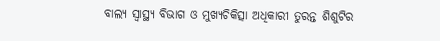ବାଲ୍ୟ ସ୍ୱାସ୍ଥ୍ୟ ବିଭାଗ ଓ ମୁଖ୍ୟଚିକିତ୍ସା ଅଧିକାରୀ ତୁରନ୍ତ ଶିଶୁଟିର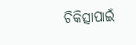ଚିକିତ୍ସାପାଇଁ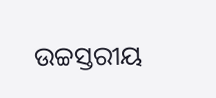ଉଚ୍ଚସ୍ତରୀୟ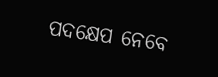ପଦକ୍ଷେପ ନେବେ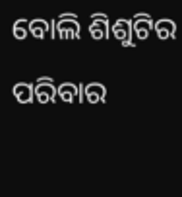ବୋଲି ଶିଶୁଟିର ପରିବାର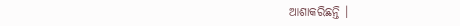ଆଶାକରିଛନ୍ତି ।